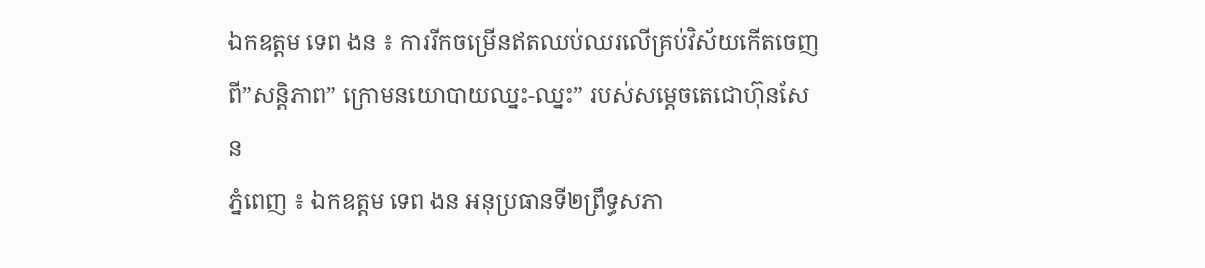ឯកឧត្តម ទេព ងន ៖ ការរីកចម្រើនឥតឈប់ឈរលើគ្រប់វិស័យកើតចេញ ពី”សន្តិភាព” ក្រោមនយោបាយឈ្នះ-ឈ្នះ” របស់សម្តេចតេជោហ៊ុនសែន
ភ្នំពេញ ៖ ឯកឧត្តម ទេព ងន អនុប្រធានទី២ព្រឹទ្ធសភា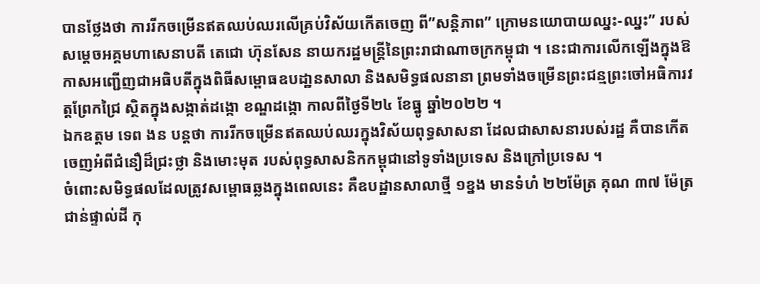បានថ្លែងថា ការរីកចម្រើនឥតឈប់ឈរលើគ្រប់វិស័យកើតចេញ ពី”សន្តិភាព” ក្រោមនយោបាយឈ្នះ-ឈ្នះ” របស់សម្តេចអគ្គមហាសេនាបតី តេជោ ហ៊ុនសែន នាយករដ្ឋមន្រ្តីនៃព្រះរាជាណាចក្រកម្ពុជា ។ នេះជាការលើកឡើងក្នុងឱកាសអញ្ជើញជាអធិបតីក្នុងពិធីសម្ពោធឧបដា្ឋនសាលា និងសមិទ្ធផលនានា ព្រមទាំងចម្រើនព្រះជន្មព្រះចៅអធិការវត្តព្រែកជ្រៃ ស្ថិតក្នុងសង្កាត់ដង្កោ ខណ្ឌដង្កោ កាលពីថ្ងៃទី២៤ ខែធ្នូ ឆ្នាំ២០២២ ។
ឯកឧត្តម ទេព ងន បន្តថា ការរីកចម្រើនឥតឈប់ឈរក្នុងវិស័យពុទ្ធសាសនា ដែលជាសាសនារបស់រដ្ឋ គឺបានកើតចេញអំពីជំនឿដ៏ជ្រះថ្លា និងមោះមុត របស់ពុទ្ធសាសនិកកម្ពុជានៅទូទាំងប្រទេស និងក្រៅប្រទេស ។
ចំពោះសមិទ្ធផលដែលត្រូវសម្ពោធឆ្លងក្នុងពេលនេះ គឺឧបដ្ឋានសាលាថ្មី ១ខ្នង មានទំហំ ២២ម៉ែត្រ គុណ ៣៧ ម៉ែត្រ ជាន់ផ្ទាល់ដី កុ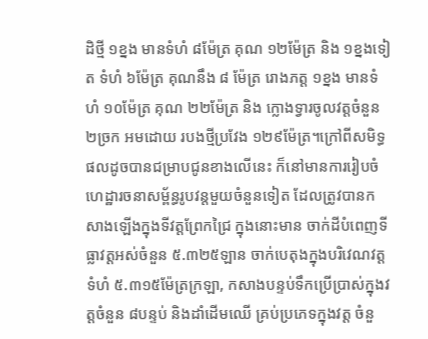ដិថ្មី ១ខ្នង មានទំហំ ៨ម៉ែត្រ គុណ ១២ម៉ែត្រ និង ១ខ្នងទៀត ទំហំ ៦ម៉ែត្រ គុណនឹង ៨ ម៉ែត្រ រោងភត្ត ១ខ្នង មានទំហំ ១០ម៉ែត្រ គុណ ២២ម៉ែត្រ និង ក្លោងទ្វារចូលវត្តចំនួន ២ច្រក អមដោយ របងថ្មីប្រវែង ១២៩ម៉ែត្រ។ក្រៅពីសមិទ្ធផលដូចបានជម្រាបជូនខាងលើនេះ ក៏នៅមានការរៀបចំហេដ្ឋារចនាសម្ព័ន្ធរូបវន្តមួយចំនួនទៀត ដែលត្រូវបានកសាងឡើងក្នុងទីវត្តព្រែកជ្រៃ ក្នុងនោះមាន ចាក់ដីបំពេញទីធ្លាវត្តអស់ចំនួន ៥.៣២៥ឡាន ចាក់បេតុងក្នុងបរិវេណវត្តទំហំ ៥.៣១៥ម៉ែត្រក្រឡា, កសាងបន្ទប់ទឹកប្រើប្រាស់ក្នុងវត្តចំនួន ៨បន្ទប់ និងដាំដើមឈើ គ្រប់ប្រភេទក្នុងវត្ត ចំនួ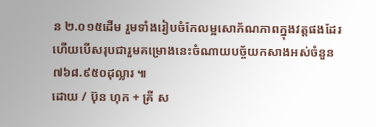ន ២.០១៥ដើម រួមទាំងរៀបចំកែលម្អសោភ័ណភាពក្នុងវត្តផងដែរ ហើយបើសរុបជារួមគម្រោងនេះចំណាយបច្ច័យកសាងអស់ចំនួន ៧៦៨.៩៥០ដុល្លារ ៕
ដោយ / ប៊ុន ហុក + គ្រី ស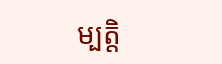ម្បត្តិ